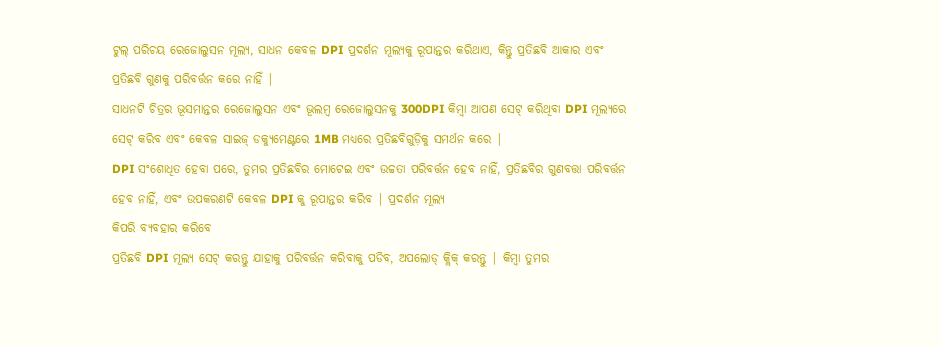ଟୁଲ୍ ପରିଚୟ ରେଜୋଲୁସନ ମୂଲ୍ୟ, ସାଧନ କେବଳ DPI ପ୍ରଦର୍ଶନ ମୂଲ୍ୟକୁ ରୂପାନ୍ତର କରିଥାଏ, କିନ୍ତୁ ପ୍ରତିଛବି ଆକାର ଏବଂ ପ୍ରତିଛବି ଗୁଣକୁ ପରିବର୍ତ୍ତନ କରେ ନାହିଁ |
ସାଧନଟି ଚିତ୍ରର ଭୂସମାନ୍ତର ରେଜୋଲୁସନ ଏବଂ ଭୂଲମ୍ବ ରେଜୋଲୁସନକୁ 300DPI କିମ୍ବା ଆପଣ ସେଟ୍ କରିଥିବା DPI ମୂଲ୍ୟରେ ସେଟ୍ କରିବ ଏବଂ କେବଳ ସାଇଜ୍ ଡକ୍ୟୁମେଣ୍ଟରେ 1MB ମଧ୍ୟରେ ପ୍ରତିଛବିଗୁଡ଼ିକୁ ସମର୍ଥନ କରେ |
DPI ସଂଶୋଧିତ ହେବା ପରେ, ତୁମର ପ୍ରତିଛବିର ମୋଟେଇ ଏବଂ ଉଚ୍ଚତା ପରିବର୍ତ୍ତନ ହେବ ନାହିଁ, ପ୍ରତିଛବିର ଗୁଣବତ୍ତା ପରିବର୍ତ୍ତନ ହେବ ନାହିଁ, ଏବଂ ଉପକରଣଟି କେବଳ DPI କୁ ରୂପାନ୍ତର କରିବ | ପ୍ରଦର୍ଶନ ମୂଲ୍ୟ
କିପରି ବ୍ୟବହାର କରିବେ
ପ୍ରତିଛବି DPI ମୂଲ୍ୟ ସେଟ୍ କରନ୍ତୁ ଯାହାକୁ ପରିବର୍ତ୍ତନ କରିବାକୁ ପଡିବ, ଅପଲୋଡ୍ କ୍ଲିକ୍ କରନ୍ତୁ | କିମ୍ବା ତୁମର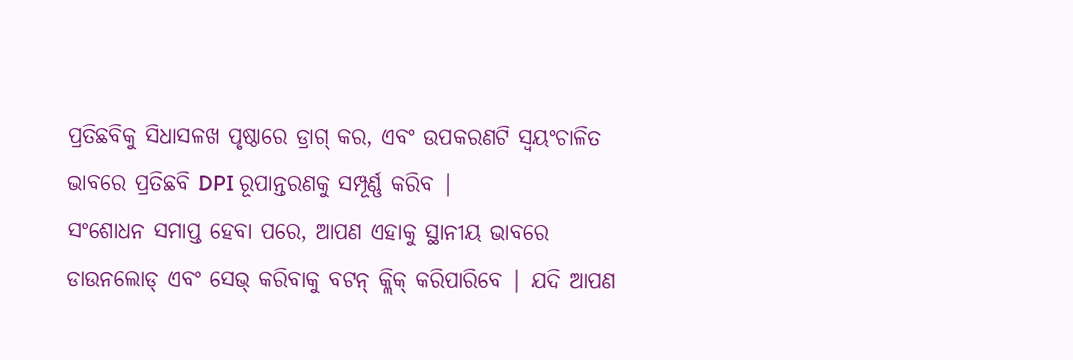ପ୍ରତିଛବିକୁ ସିଧାସଳଖ ପୃଷ୍ଠାରେ ଡ୍ରାଗ୍ କର, ଏବଂ ଉପକରଣଟି ସ୍ୱୟଂଚାଳିତ ଭାବରେ ପ୍ରତିଛବି DPI ରୂପାନ୍ତରଣକୁ ସମ୍ପୂର୍ଣ୍ଣ କରିବ |
ସଂଶୋଧନ ସମାପ୍ତ ହେବା ପରେ, ଆପଣ ଏହାକୁ ସ୍ଥାନୀୟ ଭାବରେ ଡାଉନଲୋଡ୍ ଏବଂ ସେଭ୍ କରିବାକୁ ବଟନ୍ କ୍ଲିକ୍ କରିପାରିବେ | ଯଦି ଆପଣ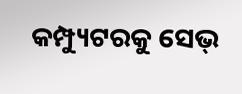କମ୍ପ୍ୟୁଟରକୁ ସେଭ୍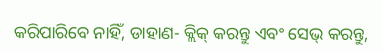କରିପାରିବେ ନାହିଁ, ଡାହାଣ- କ୍ଲିକ୍ କରନ୍ତୁ ଏବଂ ସେଭ୍ କରନ୍ତୁ,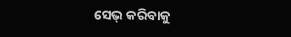ସେଭ୍ କରିବାକୁ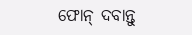ଫୋନ୍ ଦବାନ୍ତୁ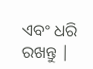ଏବଂ ଧରି ରଖନ୍ତୁ |